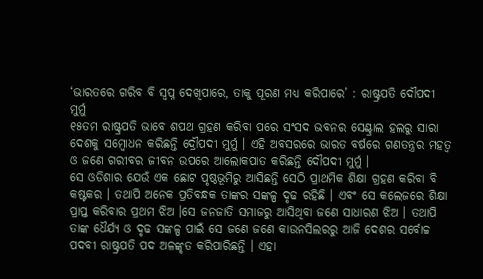‘ଭାରତରେ ଗରିବ ବି ସ୍ୱପ୍ନ ଦେଖିପାରେ, ତାକୁ ପୂରଣ ମଧ୍ୟ କରିପାରେ’ : ରାଷ୍ଟ୍ରପତି ଦୌପଦୀ ମୁର୍ମୁ
୧୫ତମ ରାଷ୍ଟ୍ରପତି ଭାବେ ଶପଥ ଗ୍ରହଣ କରିବା ପରେ ସଂସଦ ଭବନର ସେଣ୍ଟ୍ରାଲ ହଲରୁ ସାରା ଦେଶକୁ ସମ୍ବୋଧନ କରିଛନ୍ତି ଦ୍ରୌପଦୀ ମୁର୍ମୁ । ଏହି ଅବସରରେ ଭାରତ ବର୍ଷରେ ଗଣତନ୍ତ୍ରର ମହତ୍ୱ ଓ ଜଣେ ଗରୀବର ଜୀବନ ଉପରେ ଆଲୋକପାତ କରିଛନ୍ତି ଦୌପଦୀ ମୁର୍ମୁ ।
ସେ ଓଡିଶାର ଯେଉଁ ଏକ ଛୋଟ ପୃଷ୍ଠଭୂମିରୁ ଆସିଛନ୍ତି ସେଠି ପ୍ରାଥମିକ ଶିକ୍ଷା ଗ୍ରହଣ କରିବା ବି କଷ୍ଟକର । ତଥାପି ଅନେକ ପ୍ରତିବନ୍ଧକ ତାଙ୍କର ସଙ୍କଳ୍ପ ଦୃଢ ରହିଛି । ଏବଂ ସେ କଲେଜରେ ଶିକ୍ଷା ପ୍ରାପ୍ତ କରିବାର ପ୍ରଥମ ଝିଅ ।ସେ ଜନଜାତି ସମାଜରୁ ଆସିଥିବା ଜଣେ ସାଧାରଣ ଝିଅ । ତଥାପି ତାଙ୍କ ଧୈର୍ଯ୍ୟ ଓ ଦୃଢ ସଙ୍କଳ୍ପ ପାଇଁ ସେ ଜଣେ ଜଣେ କାଉନସିଲରରୁ ଆଜି ଦେଶର ସର୍ବୋଚ୍ଚ ପଦବୀ ରାଷ୍ଟ୍ରପତି ପଦ ଅଳଙ୍କୃତ କରିପାରିଛନ୍ତି । ଏହା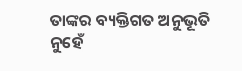ତାଙ୍କର ବ୍ୟକ୍ତିଗତ ଅନୁଭୂତି ନୁହେଁ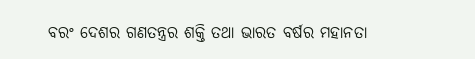ବରଂ ଦେଶର ଗଣତନ୍ତ୍ରର ଶକ୍ତି ତଥା ଭାରତ ବର୍ଷର ମହାନତା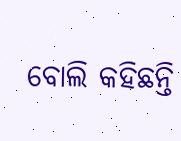ବୋଲି କହିଛନ୍ତି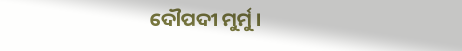ଦୌପଦୀ ମୁର୍ମୁ ।